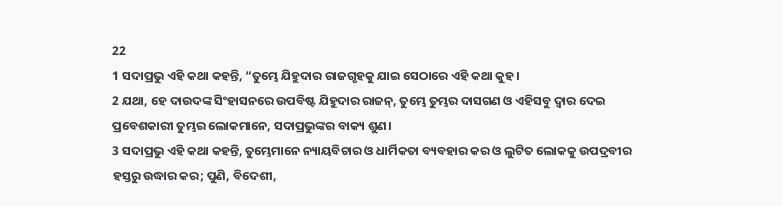22
1 ସଦାପ୍ରଭୁ ଏହି କଥା କହନ୍ତି, “ତୁମ୍ଭେ ଯିହୁଦାର ରାଜଗୃହକୁ ଯାଇ ସେଠାରେ ଏହି କଥା କୁହ।
2 ଯଥା, ହେ ଦାଉଦଙ୍କ ସିଂହାସନରେ ଉପବିଷ୍ଟ ଯିହୁଦାର ରାଜନ୍, ତୁମ୍ଭେ ତୁମ୍ଭର ଦାସଗଣ ଓ ଏହିସବୁ ଦ୍ୱାର ଦେଇ ପ୍ରବେଶକାରୀ ତୁମ୍ଭର ଲୋକମାନେ, ସଦାପ୍ରଭୁଙ୍କର ବାକ୍ୟ ଶୁଣ।
3 ସଦାପ୍ରଭୁ ଏହି କଥା କହନ୍ତି, ତୁମ୍ଭେମାନେ ନ୍ୟାୟବିଚାର ଓ ଧାର୍ମିକତା ବ୍ୟବହାର କର ଓ ଲୁଟିତ ଲୋକକୁ ଉପଦ୍ରବୀର ହସ୍ତରୁ ଉଦ୍ଧାର କର; ପୁଣି, ବିଦେଶୀ,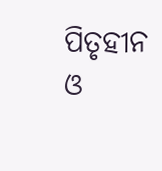ପିତୃହୀନ ଓ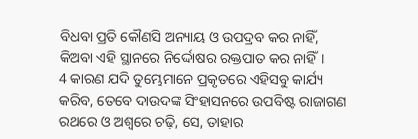ବିଧବା ପ୍ରତି କୌଣସି ଅନ୍ୟାୟ ଓ ଉପଦ୍ରବ କର ନାହିଁ, କିଅବା ଏହି ସ୍ଥାନରେ ନିର୍ଦ୍ଦୋଷର ରକ୍ତପାତ କର ନାହିଁ।
4 କାରଣ ଯଦି ତୁମ୍ଭେମାନେ ପ୍ରକୃତରେ ଏହିସବୁ କାର୍ଯ୍ୟ କରିବ, ତେବେ ଦାଉଦଙ୍କ ସିଂହାସନରେ ଉପବିଷ୍ଟ ରାଜାଗଣ ରଥରେ ଓ ଅଶ୍ୱରେ ଚଢ଼ି, ସେ, ତାହାର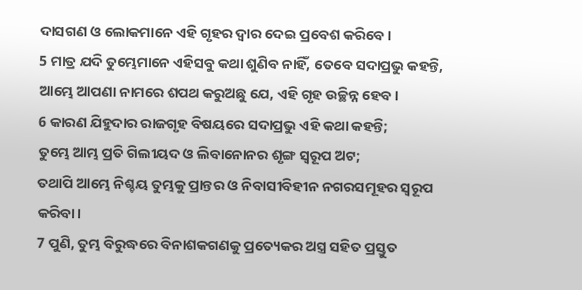ଦାସଗଣ ଓ ଲୋକମାନେ ଏହି ଗୃହର ଦ୍ୱାର ଦେଇ ପ୍ରବେଶ କରିବେ।
5 ମାତ୍ର ଯଦି ତୁମ୍ଭେମାନେ ଏହିସବୁ କଥା ଶୁଣିବ ନାହିଁ, ତେବେ ସଦାପ୍ରଭୁ କହନ୍ତି, ଆମ୍ଭେ ଆପଣା ନାମରେ ଶପଥ କରୁଅଛୁ ଯେ, ଏହି ଗୃହ ଉଚ୍ଛିନ୍ନ ହେବ।
6 କାରଣ ଯିହୁଦାର ରାଜଗୃହ ବିଷୟରେ ସଦାପ୍ରଭୁ ଏହି କଥା କହନ୍ତି;
ତୁମ୍ଭେ ଆମ୍ଭ ପ୍ରତି ଗିଲୀୟଦ ଓ ଲିବାନୋନର ଶୃଙ୍ଗ ସ୍ୱରୂପ ଅଟ;
ତଥାପି ଆମ୍ଭେ ନିଶ୍ଚୟ ତୁମ୍ଭକୁ ପ୍ରାନ୍ତର ଓ ନିବାସୀବିହୀନ ନଗରସମୂହର ସ୍ୱରୂପ କରିବା।
7 ପୁଣି, ତୁମ୍ଭ ବିରୁଦ୍ଧରେ ବିନାଶକଗଣକୁ ପ୍ରତ୍ୟେକର ଅସ୍ତ୍ର ସହିତ ପ୍ରସ୍ତୁତ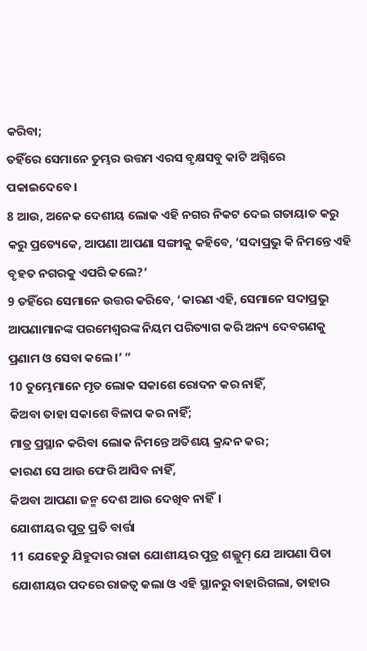କରିବା;
ତହିଁରେ ସେମାନେ ତୁମ୍ଭର ଉତ୍ତମ ଏରସ ବୃକ୍ଷସବୁ କାଟି ଅଗ୍ନିରେ ପକାଇଦେବେ।
8 ଆଉ, ଅନେକ ଦେଶୀୟ ଲୋକ ଏହି ନଗର ନିକଟ ଦେଇ ଗତାୟାତ କରୁ କରୁ ପ୍ରତ୍ୟେକେ, ଆପଣା ଆପଣା ସଙ୍ଗୀକୁ କହିବେ, ‘ସଦାପ୍ରଭୁ କି ନିମନ୍ତେ ଏହି ବୃହତ ନଗରକୁ ଏପରି କଲେ?’
9 ତହିଁରେ ସେମାନେ ଉତ୍ତର କରିବେ, ‘କାରଣ ଏହି, ସେମାନେ ସଦାପ୍ରଭୁ ଆପଣାମାନଙ୍କ ପରମେଶ୍ୱରଙ୍କ ନିୟମ ପରିତ୍ୟାଗ କରି ଅନ୍ୟ ଦେବଗଣକୁ ପ୍ରଣାମ ଓ ସେବା କଲେ।’ ”
10 ତୁମ୍ଭେମାନେ ମୃତ ଲୋକ ସକାଶେ ରୋଦନ କର ନାହିଁ,
କିଅବା ତାହା ସକାଶେ ବିଳାପ କର ନାହିଁ;
ମାତ୍ର ପ୍ରସ୍ଥାନ କରିବା ଲୋକ ନିମନ୍ତେ ଅତିଶୟ କ୍ରନ୍ଦନ କର;
କାରଣ ସେ ଆଉ ଫେରି ଆସିବ ନାହିଁ,
କିଅବା ଆପଣା ଜନ୍ମ ଦେଶ ଆଉ ଦେଖିବ ନାହିଁ।
ଯୋଶୀୟର ପୁତ୍ର ପ୍ରତି ବାର୍ତ୍ତା
11 ଯେହେତୁ ଯିହୁଦାର ରାଜା ଯୋଶୀୟର ପୁତ୍ର ଶଲ୍ଲୁମ୍ ଯେ ଆପଣା ପିତା ଯୋଶୀୟର ପଦରେ ରାଜତ୍ୱ କଲା ଓ ଏହି ସ୍ଥାନରୁ ବାହାରିଗଲା, ତାହାର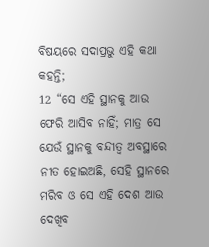ବିଷୟରେ ସଦାପ୍ରଭୁ ଏହି କଥା କହନ୍ତି;
12 “ସେ ଏହି ସ୍ଥାନକୁ ଆଉ ଫେରି ଆସିବ ନାହିଁ; ମାତ୍ର ସେ ଯେଉଁ ସ୍ଥାନକୁ ବନ୍ଦୀତ୍ୱ ଅବସ୍ଥାରେ ନୀତ ହୋଇଅଛି, ସେହି ସ୍ଥାନରେ ମରିବ ଓ ସେ ଏହି ଦେଶ ଆଉ ଦେଖିବ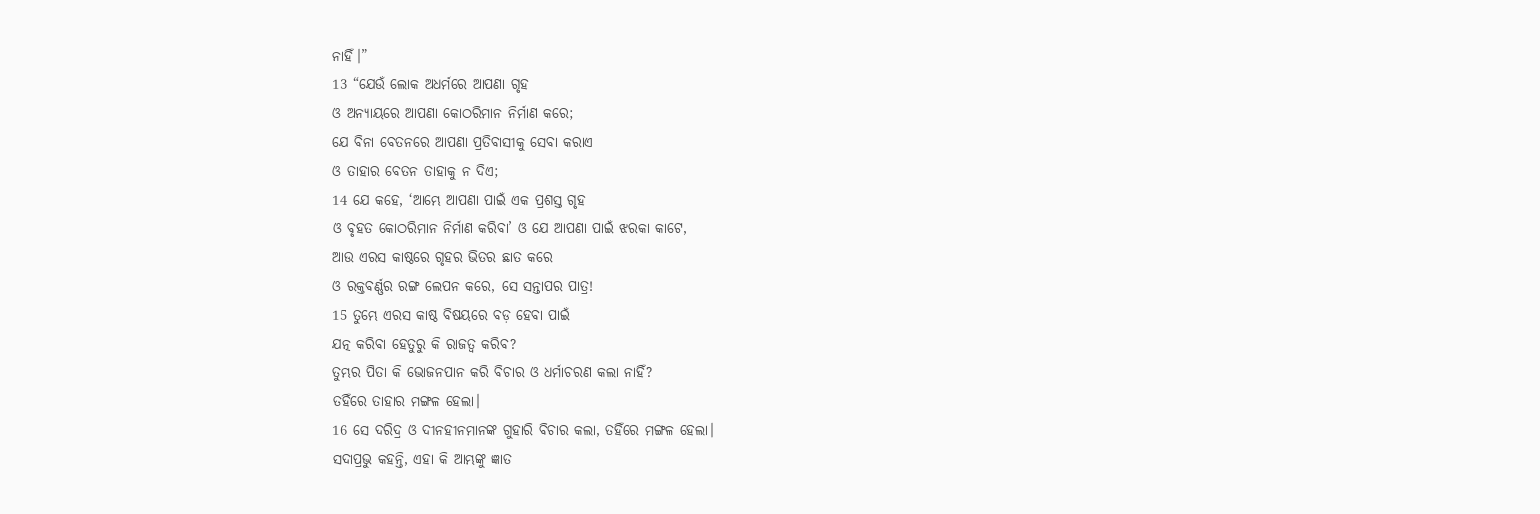ନାହିଁ।”
13 “ଯେଉଁ ଲୋକ ଅଧର୍ମରେ ଆପଣା ଗୃହ
ଓ ଅନ୍ୟାୟରେ ଆପଣା କୋଠରିମାନ ନିର୍ମାଣ କରେ;
ଯେ ବିନା ବେତନରେ ଆପଣା ପ୍ରତିବାସୀକୁ ସେବା କରାଏ
ଓ ତାହାର ବେତନ ତାହାକୁ ନ ଦିଏ;
14 ଯେ କହେ, ‘ଆମ୍ଭେ ଆପଣା ପାଇଁ ଏକ ପ୍ରଶସ୍ତ ଗୃହ
ଓ ବୃହତ କୋଠରିମାନ ନିର୍ମାଣ କରିବା’ ଓ ଯେ ଆପଣା ପାଇଁ ଝରକା କାଟେ,
ଆଉ ଏରସ କାଷ୍ଠରେ ଗୃହର ଭିତର ଛାତ କରେ
ଓ ରକ୍ତବର୍ଣ୍ଣର ରଙ୍ଗ ଲେପନ କରେ, ସେ ସନ୍ତାପର ପାତ୍ର!
15 ତୁମ୍ଭେ ଏରସ କାଷ୍ଠ ବିଷୟରେ ବଡ଼ ହେବା ପାଇଁ
ଯତ୍ନ କରିବା ହେତୁରୁ କି ରାଜତ୍ୱ କରିବ?
ତୁମ୍ଭର ପିତା କି ଭୋଜନପାନ କରି ବିଚାର ଓ ଧର୍ମାଚରଣ କଲା ନାହିଁ?
ତହିଁରେ ତାହାର ମଙ୍ଗଳ ହେଲା।
16 ସେ ଦରିଦ୍ର ଓ ଦୀନହୀନମାନଙ୍କ ଗୁହାରି ବିଚାର କଲା, ତହିଁରେ ମଙ୍ଗଳ ହେଲା।
ସଦାପ୍ରଭୁ କହନ୍ତି, ଏହା କି ଆମ୍ଭଙ୍କୁ ଜ୍ଞାତ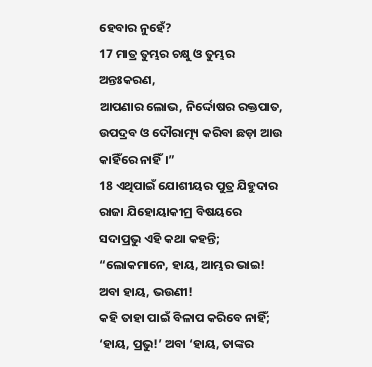ହେବାର ନୁହେଁ?
17 ମାତ୍ର ତୁମ୍ଭର ଚକ୍ଷୁ ଓ ତୁମ୍ଭର ଅନ୍ତଃକରଣ,
ଆପଣାର ଲୋଭ, ନିର୍ଦ୍ଦୋଷର ରକ୍ତପାତ,
ଉପଦ୍ରବ ଓ ଦୌରାତ୍ମ୍ୟ କରିବା ଛଡ଼ା ଆଉ କାହିଁରେ ନାହିଁ।”
18 ଏଥିପାଇଁ ଯୋଶୀୟର ପୁତ୍ର ଯିହୁଦାର ରାଜା ଯିହୋୟାକୀମ୍ର ବିଷୟରେ
ସଦାପ୍ରଭୁ ଏହି କଥା କହନ୍ତି; “ଲୋକମାନେ, ହାୟ, ଆମ୍ଭର ଭାଇ! ଅବା ହାୟ, ଭଉଣୀ!
କହି ତାହା ପାଇଁ ବିଳାପ କରିବେ ନାହିଁ; ‘ହାୟ, ପ୍ରଭୁ!’ ଅବା ‘ହାୟ, ତାଙ୍କର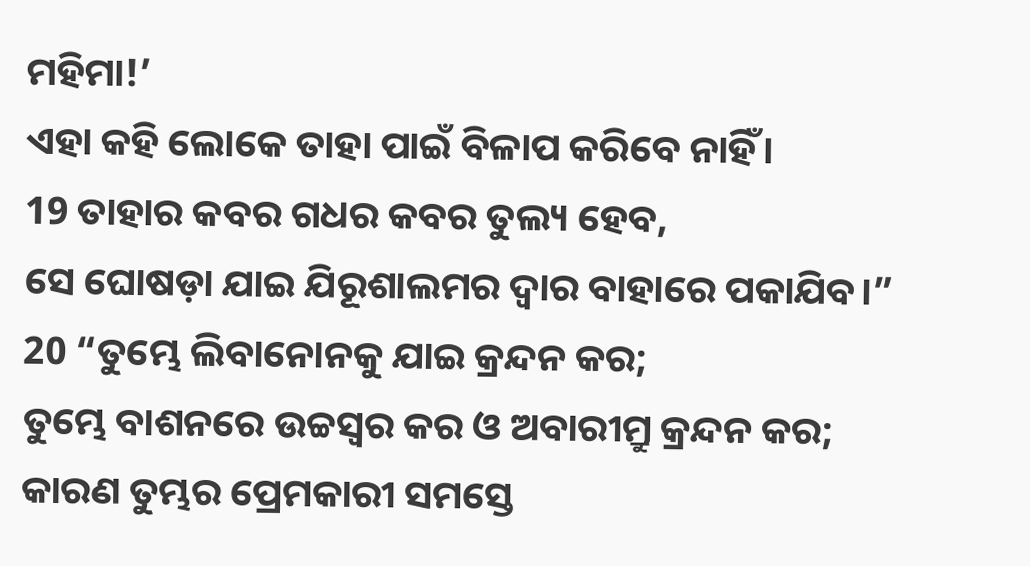ମହିମା!’
ଏହା କହି ଲୋକେ ତାହା ପାଇଁ ବିଳାପ କରିବେ ନାହିଁ।
19 ତାହାର କବର ଗଧର କବର ତୁଲ୍ୟ ହେବ,
ସେ ଘୋଷଡ଼ା ଯାଇ ଯିରୂଶାଲମର ଦ୍ୱାର ବାହାରେ ପକାଯିବ।”
20 “ତୁମ୍ଭେ ଲିବାନୋନକୁ ଯାଇ କ୍ରନ୍ଦନ କର;
ତୁମ୍ଭେ ବାଶନରେ ଉଚ୍ଚସ୍ୱର କର ଓ ଅବାରୀମ୍ରୁ କ୍ରନ୍ଦନ କର;
କାରଣ ତୁମ୍ଭର ପ୍ରେମକାରୀ ସମସ୍ତେ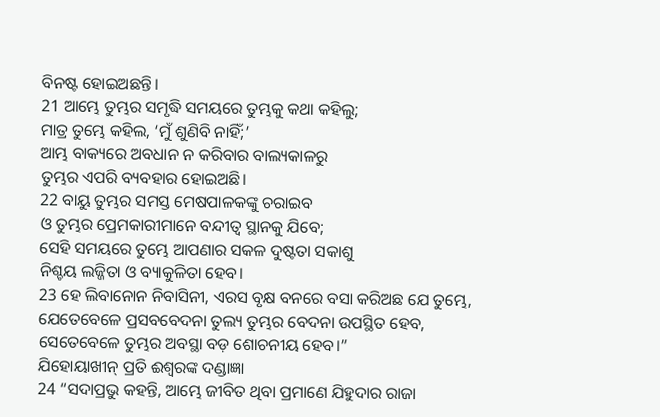ବିନଷ୍ଟ ହୋଇଅଛନ୍ତି।
21 ଆମ୍ଭେ ତୁମ୍ଭର ସମୃଦ୍ଧି ସମୟରେ ତୁମ୍ଭକୁ କଥା କହିଲୁ;
ମାତ୍ର ତୁମ୍ଭେ କହିଲ, ‘ମୁଁ ଶୁଣିବି ନାହିଁ;’
ଆମ୍ଭ ବାକ୍ୟରେ ଅବଧାନ ନ କରିବାର ବାଲ୍ୟକାଳରୁ
ତୁମ୍ଭର ଏପରି ବ୍ୟବହାର ହୋଇଅଛି।
22 ବାୟୁ ତୁମ୍ଭର ସମସ୍ତ ମେଷପାଳକଙ୍କୁ ଚରାଇବ
ଓ ତୁମ୍ଭର ପ୍ରେମକାରୀମାନେ ବନ୍ଦୀତ୍ୱ ସ୍ଥାନକୁ ଯିବେ;
ସେହି ସମୟରେ ତୁମ୍ଭେ ଆପଣାର ସକଳ ଦୁଷ୍ଟତା ସକାଶୁ
ନିଶ୍ଚୟ ଲଜ୍ଜିତା ଓ ବ୍ୟାକୁଳିତା ହେବ।
23 ହେ ଲିବାନୋନ ନିବାସିନୀ, ଏରସ ବୃକ୍ଷ ବନରେ ବସା କରିଅଛ ଯେ ତୁମ୍ଭେ,
ଯେତେବେଳେ ପ୍ରସବବେଦନା ତୁଲ୍ୟ ତୁମ୍ଭର ବେଦନା ଉପସ୍ଥିତ ହେବ,
ସେତେବେଳେ ତୁମ୍ଭର ଅବସ୍ଥା ବଡ଼ ଶୋଚନୀୟ ହେବ।”
ଯିହୋୟାଖୀନ୍ ପ୍ରତି ଈଶ୍ୱରଙ୍କ ଦଣ୍ଡାଜ୍ଞା
24 “ସଦାପ୍ରଭୁ କହନ୍ତି, ଆମ୍ଭେ ଜୀବିତ ଥିବା ପ୍ରମାଣେ ଯିହୁଦାର ରାଜା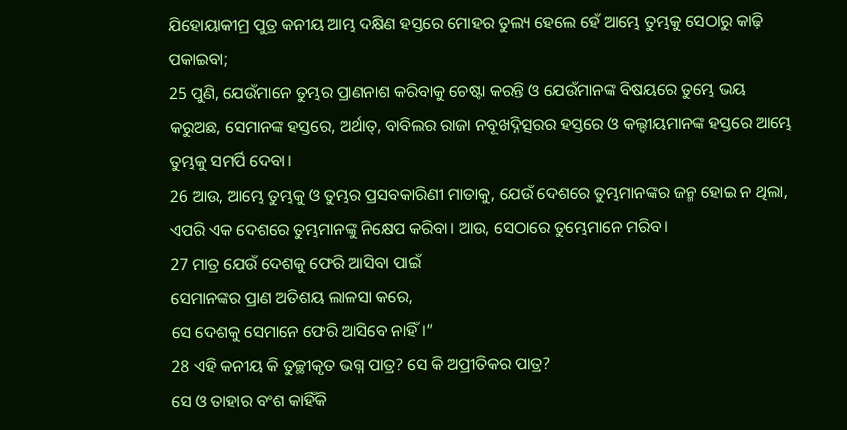ଯିହୋୟାକୀମ୍ର ପୁତ୍ର କନୀୟ ଆମ୍ଭ ଦକ୍ଷିଣ ହସ୍ତରେ ମୋହର ତୁଲ୍ୟ ହେଲେ ହେଁ ଆମ୍ଭେ ତୁମ୍ଭକୁ ସେଠାରୁ କାଢ଼ି ପକାଇବା;
25 ପୁଣି, ଯେଉଁମାନେ ତୁମ୍ଭର ପ୍ରାଣନାଶ କରିବାକୁ ଚେଷ୍ଟା କରନ୍ତି ଓ ଯେଉଁମାନଙ୍କ ବିଷୟରେ ତୁମ୍ଭେ ଭୟ କରୁଅଛ, ସେମାନଙ୍କ ହସ୍ତରେ, ଅର୍ଥାତ୍, ବାବିଲର ରାଜା ନବୂଖଦ୍ନିତ୍ସରର ହସ୍ତରେ ଓ କଲ୍ଦୀୟମାନଙ୍କ ହସ୍ତରେ ଆମ୍ଭେ ତୁମ୍ଭକୁ ସମର୍ପି ଦେବା।
26 ଆଉ, ଆମ୍ଭେ ତୁମ୍ଭକୁ ଓ ତୁମ୍ଭର ପ୍ରସବକାରିଣୀ ମାତାକୁ, ଯେଉଁ ଦେଶରେ ତୁମ୍ଭମାନଙ୍କର ଜନ୍ମ ହୋଇ ନ ଥିଲା, ଏପରି ଏକ ଦେଶରେ ତୁମ୍ଭମାନଙ୍କୁ ନିକ୍ଷେପ କରିବା। ଆଉ, ସେଠାରେ ତୁମ୍ଭେମାନେ ମରିବ।
27 ମାତ୍ର ଯେଉଁ ଦେଶକୁ ଫେରି ଆସିବା ପାଇଁ
ସେମାନଙ୍କର ପ୍ରାଣ ଅତିଶୟ ଲାଳସା କରେ,
ସେ ଦେଶକୁ ସେମାନେ ଫେରି ଆସିବେ ନାହିଁ।”
28 ଏହି କନୀୟ କି ତୁଚ୍ଛୀକୃତ ଭଗ୍ନ ପାତ୍ର? ସେ କି ଅପ୍ରୀତିକର ପାତ୍ର?
ସେ ଓ ତାହାର ବଂଶ କାହିଁକି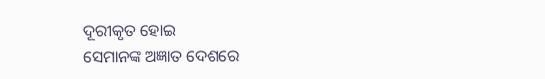ଦୂରୀକୃତ ହୋଇ
ସେମାନଙ୍କ ଅଜ୍ଞାତ ଦେଶରେ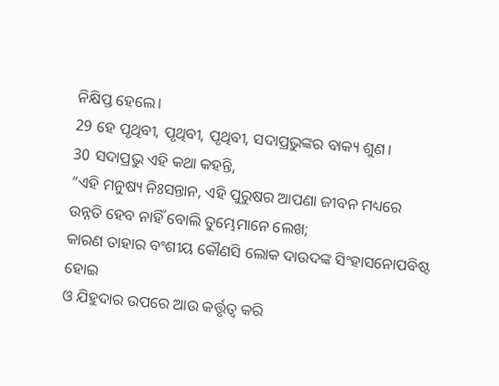ନିକ୍ଷିପ୍ତ ହେଲେ।
29 ହେ ପୃଥିବୀ, ପୃଥିବୀ, ପୃଥିବୀ, ସଦାପ୍ରଭୁଙ୍କର ବାକ୍ୟ ଶୁଣ।
30 ସଦାପ୍ରଭୁ ଏହି କଥା କହନ୍ତି,
“ଏହି ମନୁଷ୍ୟ ନିଃସନ୍ତାନ, ଏହି ପୁରୁଷର ଆପଣା ଜୀବନ ମଧ୍ୟରେ
ଉନ୍ନତି ହେବ ନାହିଁ ବୋଲି ତୁମ୍ଭେମାନେ ଲେଖ;
କାରଣ ତାହାର ବଂଶୀୟ କୌଣସି ଲୋକ ଦାଉଦଙ୍କ ସିଂହାସନୋପବିଷ୍ଟ ହୋଇ
ଓ ଯିହୁଦାର ଉପରେ ଆଉ କର୍ତ୍ତୃତ୍ୱ କରି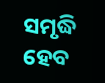ସମୃଦ୍ଧି ହେବ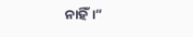ନାହିଁ।”